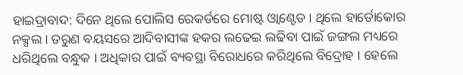ହାଇଦ୍ରାବାଦ: ଦିନେ ଥିଲେ ପୋଲିସ ରେକର୍ଡରେ ମୋଷ୍ଟ ଓ୍ବାଣ୍ଟେଡ । ଥିଲେ ହାର୍ଡୋକୋର ନକ୍ସଲ । ତରୁଣ ବୟସରେ ଆଦିବାସୀଙ୍କ ହକର ଲଢେଇ ଲଢିବା ପାଇଁ ଜଙ୍ଗଲ ମଧ୍ୟରେ ଧରିଥିଲେ ବନ୍ଧୁକ । ଅଧିକାର ପାଇଁ ବ୍ୟବସ୍ଥା ବିରୋଧରେ କରିଥିଲେ ବିଦ୍ରୋହ । ହେଲେ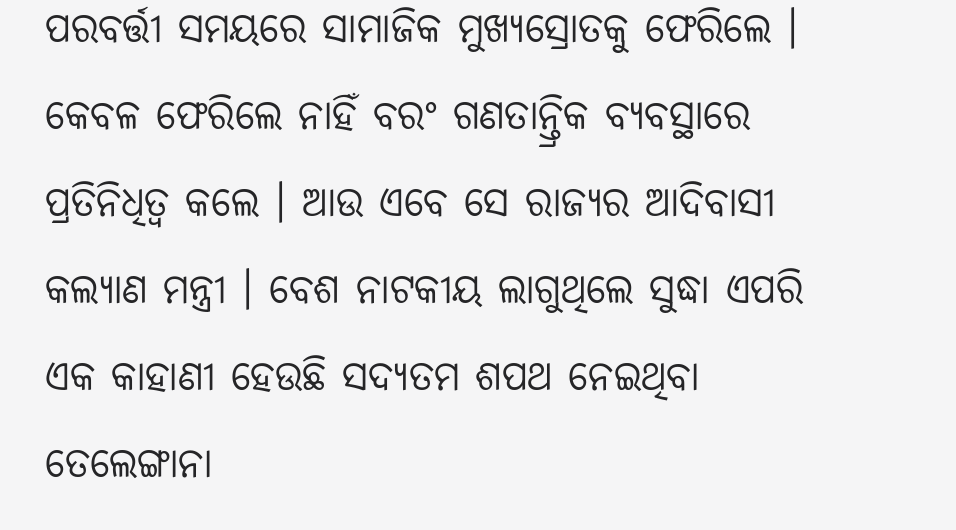ପରବର୍ତ୍ତୀ ସମୟରେ ସାମାଜିକ ମୁଖ୍ୟସ୍ରୋତକୁ ଫେରିଲେ । କେବଳ ଫେରିଲେ ନାହିଁ ବରଂ ଗଣତାନ୍ତ୍ରିକ ବ୍ୟବସ୍ଥାରେ ପ୍ରତିନିଧିତ୍ବ କଲେ । ଆଉ ଏବେ ସେ ରାଜ୍ୟର ଆଦିବାସୀ କଲ୍ୟାଣ ମନ୍ତ୍ରୀ । ବେଶ ନାଟକୀୟ ଲାଗୁଥିଲେ ସୁଦ୍ଧା ଏପରି ଏକ କାହାଣୀ ହେଉଛି ସଦ୍ୟତମ ଶପଥ ନେଇଥିବା ତେଲେଙ୍ଗାନା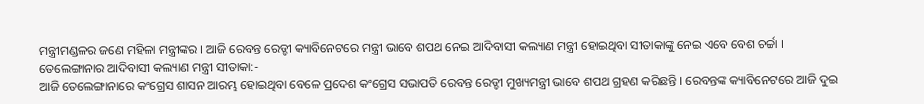ମନ୍ତ୍ରୀମଣ୍ଡଳର ଜଣେ ମହିଳା ମନ୍ତ୍ରୀଙ୍କର । ଆଜି ରେବନ୍ତ ରେଡ୍ଡୀ କ୍ୟାବିନେଟରେ ମନ୍ତ୍ରୀ ଭାବେ ଶପଥ ନେଇ ଆଦିବାସୀ କଲ୍ୟାଣ ମନ୍ତ୍ରୀ ହୋଇଥିବା ସୀତାକାଙ୍କୁ ନେଇ ଏବେ ବେଶ ଚର୍ଚ୍ଚା ।
ତେଲେଙ୍ଗାନାର ଆଦିବାସୀ କଲ୍ୟାଣ ମନ୍ତ୍ରୀ ସୀତାକା:-
ଆଜି ତେଲେଙ୍ଗାନାରେ କଂଗ୍ରେସ ଶାସନ ଆରମ୍ଭ ହୋଇଥିବା ବେଳେ ପ୍ରଦେଶ କଂଗ୍ରେସ ସଭାପତି ରେବନ୍ତ ରେଡ୍ଡୀ ମୁଖ୍ୟମନ୍ତ୍ରୀ ଭାବେ ଶପଥ ଗ୍ରହଣ କରିଛନ୍ତି । ରେବନ୍ତଙ୍କ କ୍ୟାବିନେଟରେ ଆଜି ଦୁଇ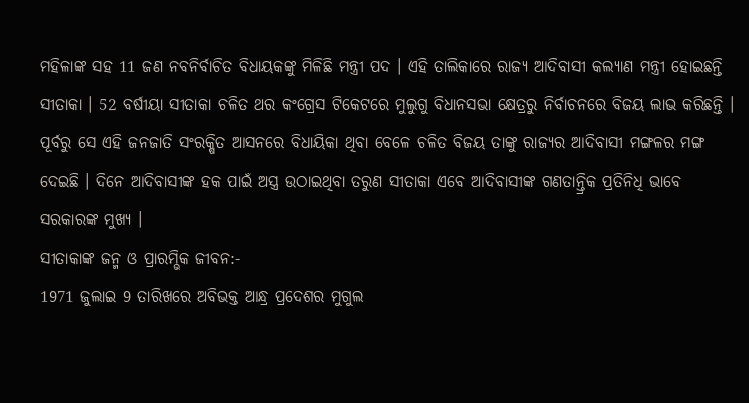ମହିଳାଙ୍କ ସହ 11 ଜଣ ନବନିର୍ବାଚିତ ବିଧାୟକଙ୍କୁ ମିଳିଛି ମନ୍ତ୍ରୀ ପଦ । ଏହି ତାଲିକାରେ ରାଜ୍ୟ ଆଦିବାସୀ କଲ୍ୟାଣ ମନ୍ତ୍ରୀ ହୋଇଛନ୍ତି ସୀତାକା । 52 ବର୍ଷୀୟା ସୀତାକା ଚଳିତ ଥର କଂଗ୍ରେସ ଟିକେଟରେ ମୁଲୁଗୁ ବିଧାନସଭା କ୍ଷେତ୍ରରୁ ନିର୍ବାଚନରେ ବିଜୟ ଲାଭ କରିଛନ୍ତି । ପୂର୍ବରୁ ସେ ଏହି ଜନଜାତି ସଂରକ୍ଷିତ ଆସନରେ ବିଧାୟିକା ଥିବା ବେଳେ ଚଳିତ ବିଜୟ ତାଙ୍କୁ ରାଜ୍ୟର ଆଦିବାସୀ ମଙ୍ଗଳର ମଙ୍ଗ ଦେଇଛି । ଦିନେ ଆଦିବାସୀଙ୍କ ହକ ପାଇଁ ଅସ୍ତ୍ର ଉଠାଇଥିବା ତରୁଣ ସୀତାକା ଏବେ ଆଦିବାସୀଙ୍କ ଗଣତାନ୍ତ୍ରିକ ପ୍ରତିନିଧି ଭାବେ ସରକାରଙ୍କ ମୁଖ୍ୟ ।
ସୀତାକାଙ୍କ ଜନ୍ମ ଓ ପ୍ରାରମ୍ଭିକ ଜୀବନ:-
1971 ଜୁଲାଇ 9 ତାରିଖରେ ଅବିଭକ୍ତ ଆନ୍ଧ୍ର ପ୍ରଦେଶର ମୁଗୁଲ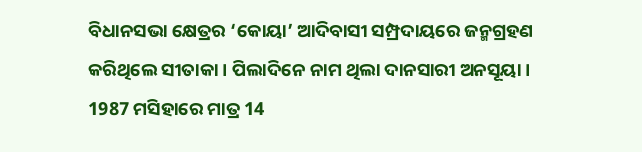ବିଧାନସଭା କ୍ଷେତ୍ରର ‘କୋୟା’ ଆଦିବାସୀ ସମ୍ପ୍ରଦାୟରେ ଜନ୍ମଗ୍ରହଣ କରିଥିଲେ ସୀତାକା । ପିଲାଦିନେ ନାମ ଥିଲା ଦାନସାରୀ ଅନସୂୟା । 1987 ମସିହାରେ ମାତ୍ର 14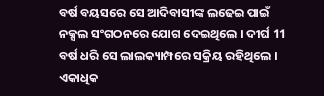ବର୍ଷ ବୟସରେ ସେ ଆଦିବାସୀଙ୍କ ଲଢେଇ ପାଇଁ ନକ୍ସଲ ସଂଗଠନରେ ଯୋଗ ଦେଇଥିଲେ । ଦୀର୍ଘ 11 ବର୍ଷ ଧରି ସେ ଲାଲକ୍ୟାମ୍ପରେ ସକ୍ରିୟ ରହିଥିଲେ । ଏକାଧିକ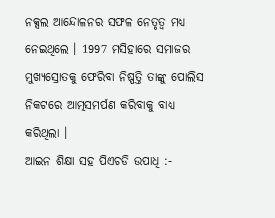ନକ୍ସଲ ଆନ୍ଦୋଳନର ସଫଳ ନେତୃତ୍ବ ମଧ୍ୟ ନେଇଥିଲେ । 1997 ମସିହାରେ ସମାଜର ମୁଖ୍ୟସ୍ରୋତକୁ ଫେରିବା ନିଷ୍ପତ୍ତି ତାଙ୍କୁ ପୋଲିସ ନିକଟରେ ଆତ୍ମସମର୍ପଣ କରିବାକୁ ବାଧ୍ୟ କରିଥିଲା ।
ଆଇନ ଶିକ୍ଷା ସହ ପିଏଚଡି ଉପାଧି :-